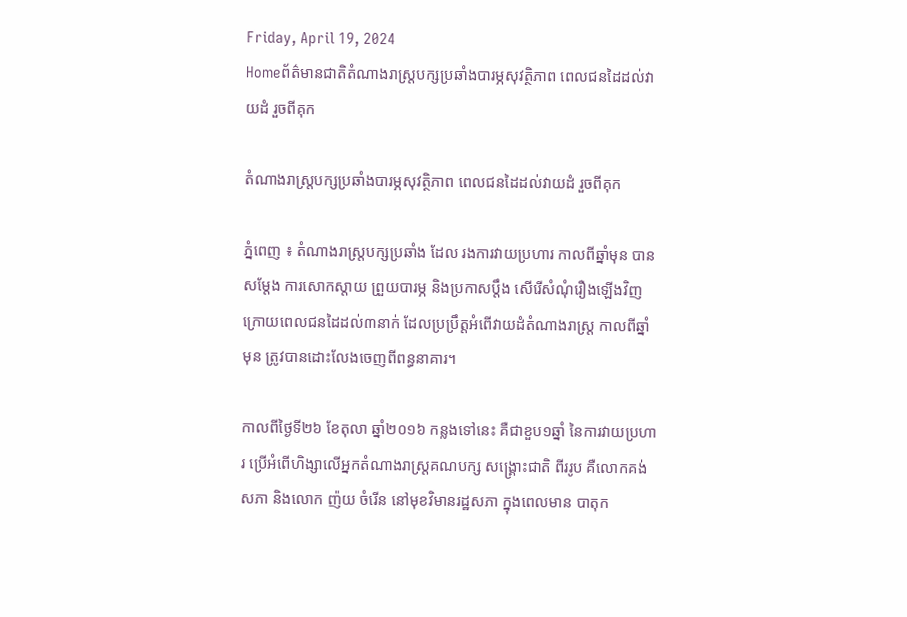Friday, April 19, 2024
Homeព័ត៌មានជាតិតំណាងរាស្ត្របក្សប្រឆាំងបារម្ភសុវត្ថិភាព ពេលជនដៃដល់វាយដំ រួចពីគុក

តំណាងរាស្ត្របក្សប្រឆាំងបារម្ភសុវត្ថិភាព ពេលជនដៃដល់វាយដំ រួចពីគុក

ភ្នំពេញ ៖ តំណាងរាស្ត្របក្សប្រឆាំង ដែល រងការវាយប្រហារ កាលពីឆ្នាំមុន បានសម្តែង ការសោកស្តាយ ព្រួយបារម្ភ និងប្រកាសប្តឹង សើរើសំណុំរឿងឡើងវិញ ក្រោយពេលជនដៃដល់៣នាក់ ដែលប្រប្រឹត្តអំពើវាយដំតំណាងរាស្ត្រ កាលពីឆ្នាំមុន ត្រូវបានដោះលែងចេញពីពន្ធនាគារ។

កាលពីថ្ងៃទី២៦ ខែតុលា ឆ្នាំ២០១៦ កន្លងទៅនេះ គឺជាខួប១ឆ្នាំ នៃការវាយប្រហារ ប្រើអំពើហិង្សាលើអ្នកតំណាងរាស្ត្រគណបក្ស សង្គ្រោះជាតិ ពីររូប គឺលោកគង់ សភា និងលោក ញ៉យ ចំរើន នៅមុខវិមានរដ្ឋសភា ក្នុងពេលមាន បាតុក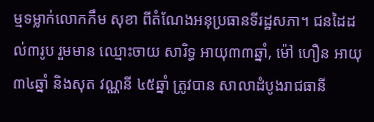ម្មទម្លាក់លោកកឹម សុខា ពីតំណែងអនុប្រធានទីរដ្ឋសភា។ ជនដៃដល់៣រូប រួមមាន ឈ្មោះចាយ សារិទ្ធ អាយុ៣៣ឆ្នាំ, ម៉ៅ ហឿន អាយុ៣៤ឆ្នាំ និងសុត វណ្ណនី ៤៥ឆ្នាំ ត្រូវបាន សាលាដំបូងរាជធានី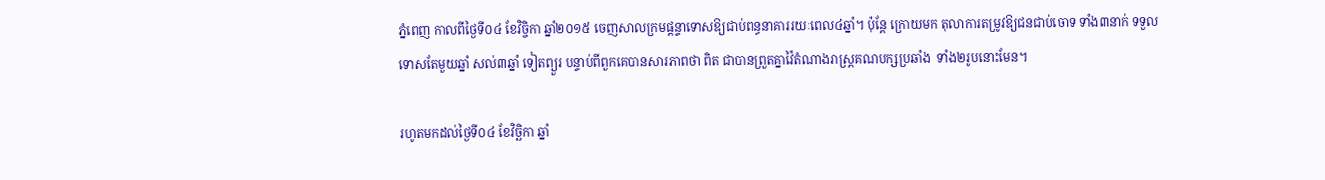ភ្នំពេញ កាលពីថ្ងៃទី០៤ ខែវិច្ចិកា ឆ្នាំ២០១៥ ចេញសាលក្រមផ្តន្ទាទោសឱ្យជាប់ពន្ធនាគាររយៈពេល៤ឆ្នាំ។ ប៉ុន្តែ ក្រោយមក តុលាការតម្រូវឱ្យជនជាប់ចោទ ទាំង៣នាក់ ទទួលទោសតែមួយឆ្នាំ សល់៣ឆ្នាំ ទៀតព្យួរ បន្ទាប់ពីពួកគេបានសារភាពថា ពិត ជាបានព្រួតគ្នាវ៉ៃតំណាងរាស្ត្រគណបក្សប្រឆាំង  ទាំង២រូបនោះមែន។

រហូតមកដល់ថ្ងៃទី០៤ ខែវិច្ឆិកា ឆ្នាំ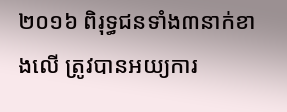២០១៦ ពិរុទ្ធជនទាំង៣នាក់ខាងលើ ត្រូវបានអយ្យការ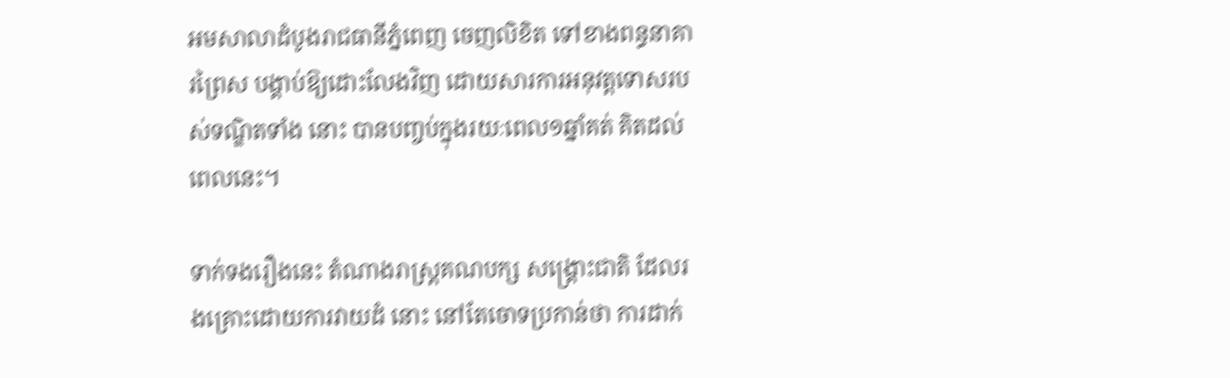អមសាលាដំបូងរាជធានីភ្នំពេញ ចេញលិខិត ទៅខាងពន្ធនាគារព្រៃស បង្គាប់ឱ្យដោះលែងវិញ ដោយសារការអនុវត្តទោសរបស់ទណ្ឌិតទាំង នោះ បានបញ្ចប់ក្នុងរយៈពេល១ឆ្នាំគត់ គិតដល់ ពេលនេះ។

ទាក់ទងរឿងនេះ តំណាងរាស្ត្រគណបក្ស សង្គ្រោះជាតិ ដែលរងគ្រោះដោយការវាយដំ នោះ នៅតែចោទប្រកាន់ថា ការដាក់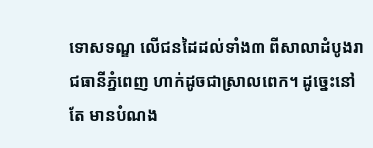ទោសទណ្ឌ លើជនដៃដល់ទាំង៣ ពីសាលាដំបូងរាជធានីភ្នំពេញ ហាក់ដូចជាស្រាលពេក។ ដូច្នេះនៅតែ មានបំណង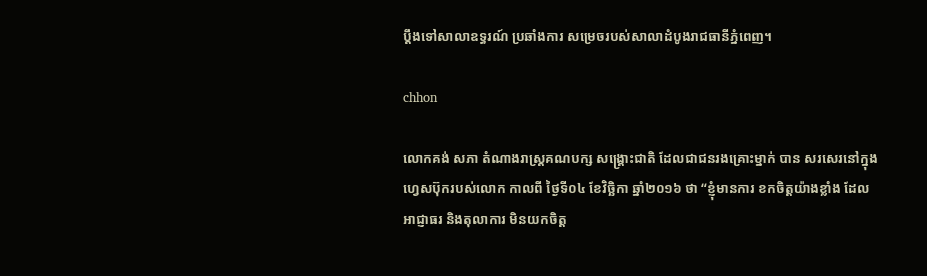ប្តឹងទៅសាលាឧទ្ធរណ៍ ប្រឆាំងការ សម្រេចរបស់សាលាដំបូងរាជធានីភ្នំពេញ។

chhon

លោកគង់ សភា តំណាងរាស្ត្រគណបក្ស សង្គ្រោះជាតិ ដែលជាជនរងគ្រោះម្នាក់ បាន សរសេរនៅក្នុងហ្វេសប៊ុករបស់លោក កាលពី ថ្ងៃទី០៤ ខែវិច្ឆិកា ឆ្នាំ២០១៦ ថា “ខ្ញុំមានការ ខកចិត្តយ៉ាងខ្លាំង ដែលអាជ្ញាធរ និងតុលាការ មិនយកចិត្ត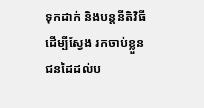ទុកដាក់ និងបន្តនីតិវិធីដើម្បីស្វែង រកចាប់ខ្លួនជនដៃដល់ប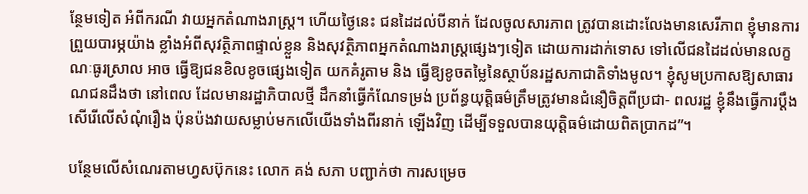ន្ថែមទៀត អំពីករណី វាយអ្នកតំណាងរាស្ត្រ។ ហើយថ្ងៃនេះ ជនដៃដល់បីនាក់ ដែលចូលសារភាព ត្រូវបានដោះលែងមានសេរីភាព ខ្ញុំមានការព្រួយបារម្ភយ៉ាង ខ្លាំងអំពីសុវត្ថិភាពផ្ទាល់ខ្លួន និងសុវត្ថិភាពអ្នកតំណាងរាស្ត្រផ្សេងៗទៀត ដោយការដាក់ទោស ទៅលើជនដៃដល់មានលក្ខណៈធូរស្រាល អាច ធ្វើឱ្យជនខិលខូចផ្សេងទៀត យកគំរូតាម និង ធ្វើឱ្យខូចតម្លៃនៃស្ថាប័នរដ្ឋសភាជាតិទាំងមូល។ ខ្ញុំសូមប្រកាសឱ្យសាធារណជនដឹងថា នៅពេល ដែលមានរដ្ឋាភិបាលថ្មី ដឹកនាំធ្វើកំណែទម្រង់ ប្រព័ន្ធយុត្តិធម៌ត្រឹមត្រូវមានជំនឿចិត្តពីប្រជា- ពលរដ្ឋ ខ្ញុំនឹងធ្វើការប្តឹងសើរើលើសំណុំរឿង ប៉ុនប៉ងវាយសម្លាប់មកលើយើងទាំងពីរនាក់ ឡើងវិញ ដើម្បីទទួលបានយុត្តិធម៌ដោយពិតប្រាកដ”។

បន្ថែមលើសំណេរតាមហ្វសប៊ុកនេះ លោក គង់ សភា បញ្ជាក់ថា ការសម្រេច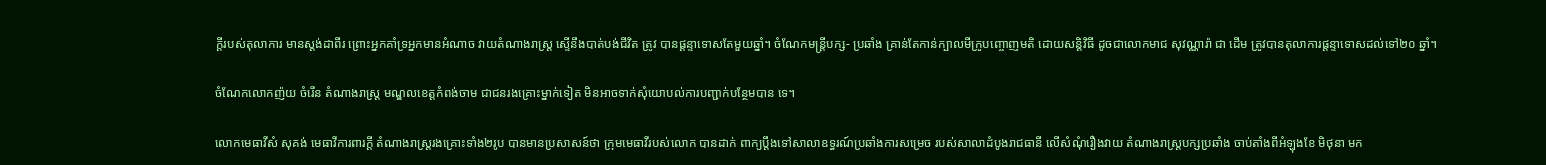ក្តីរបស់តុលាការ មានស្តង់ដាពីរ ព្រោះអ្នកគាំទ្រអ្នកមានអំណាច វាយតំណាងរាស្ត្រ ស្ទើនឹងបាត់បង់ជីវិត ត្រូវ បានផ្តន្ទាទោសតែមួយឆ្នាំ។ ចំណែកមន្ត្រីបក្ស- ប្រឆាំង គ្រាន់តែកាន់ក្បាលមីក្រូបញ្ចោញមតិ ដោយសន្តិវិធី ដូចជាលោកមាជ សុវណ្ណារ៉ា ជា ដើម ត្រូវបានតុលាការផ្តន្ទាទោសដល់ទៅ២០ ឆ្នាំ។

ចំណែកលោកញ៉យ ចំរើន តំណាងរាស្ត្រ មណ្ឌលខេត្តកំពង់ចាម ជាជនរងគ្រោះម្នាក់ទៀត មិនអាចទាក់សុំយោបល់ការបញ្ជាក់បន្ថែមបាន ទេ។

លោកមេធាវីសំ សុគង់ មេធាវីការពារក្តី តំណាងរាស្ត្ររងគ្រោះទាំង២រូប បានមានប្រសាសន៍ថា ក្រុមមេធាវីរបស់លោក បានដាក់ ពាក្យប្តឹងទៅសាលាឧទ្ធរណ៍ប្រឆាំងការសម្រេច របស់សាលាដំបូងរាជធានី លើសំណុំរឿងវាយ តំណាងរាស្ត្របក្សប្រឆាំង ចាប់តាំងពីអំឡុងខែ មិថុនា មក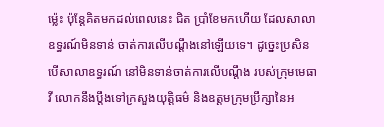ម៉្លេះ ប៉ុន្តែគិតមកដល់ពេលនេះ ជិត ប្រាំខែមកហើយ ដែលសាលាឧទ្ធរណ៍មិនទាន់ ចាត់ការលើបណ្តឹងនៅឡើយទេ។ ដូច្នេះប្រសិន បើសាលាឧទ្ធរណ៍ នៅមិនទាន់ចាត់ការលើបណ្តឹង របស់ក្រុមមេធាវី លោកនឹងប្តឹងទៅក្រសួងយុត្តិធម៌ និងឧត្តមក្រុមប្រឹក្សានៃអ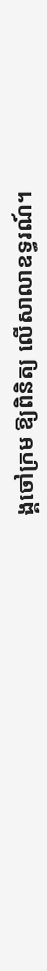ង្គចៅក្រម ឱ្យពិនិត្យ លើសាលាឧទ្ធរណ៍។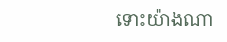ទោះយ៉ាងណា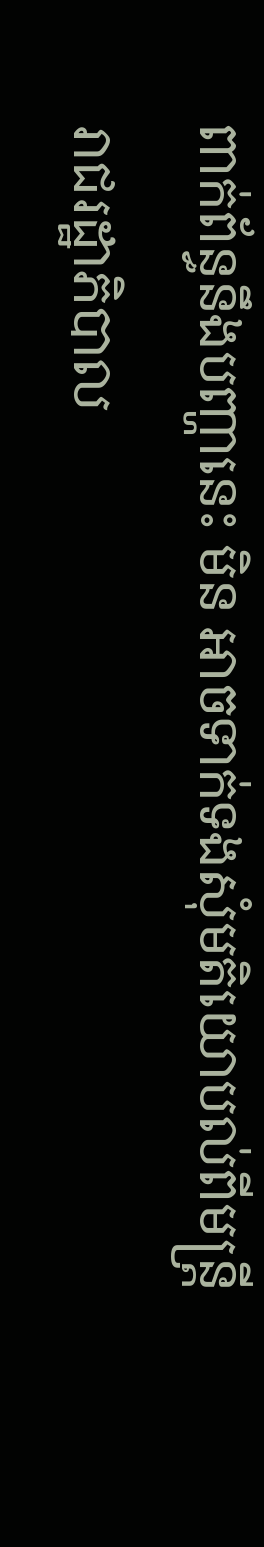ពាក់ព័ន្ធនឹងបញ្ហានេះ មិន អាចទាក់ទងសុំមតិយោបល់ពីមន្ត្រីរាជរដ្ឋាភិបាល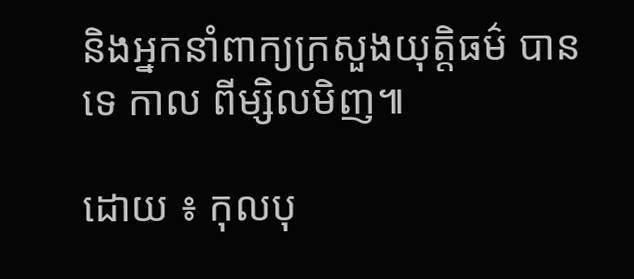និងអ្នកនាំពាក្យក្រសួងយុត្តិធម៌ បានទេ កាល ពីម្សិលមិញ៕

ដោយ ៖ កុលបុ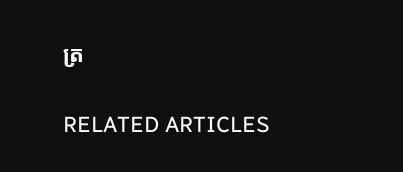ត្រ

RELATED ARTICLES